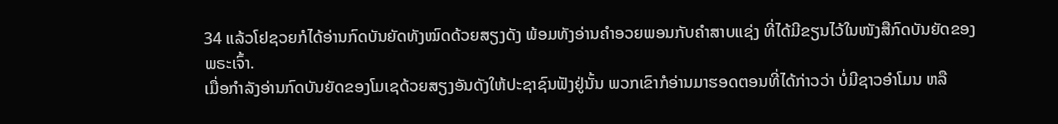34 ແລ້ວໂຢຊວຍກໍໄດ້ອ່ານກົດບັນຍັດທັງໝົດດ້ວຍສຽງດັງ ພ້ອມທັງອ່ານຄຳອວຍພອນກັບຄຳສາບແຊ່ງ ທີ່ໄດ້ມີຂຽນໄວ້ໃນໜັງສືກົດບັນຍັດຂອງພຣະເຈົ້າ.
ເມື່ອກຳລັງອ່ານກົດບັນຍັດຂອງໂມເຊດ້ວຍສຽງອັນດັງໃຫ້ປະຊາຊົນຟັງຢູ່ນັ້ນ ພວກເຂົາກໍອ່ານມາຮອດຕອນທີ່ໄດ້ກ່າວວ່າ ບໍ່ມີຊາວອຳໂມນ ຫລື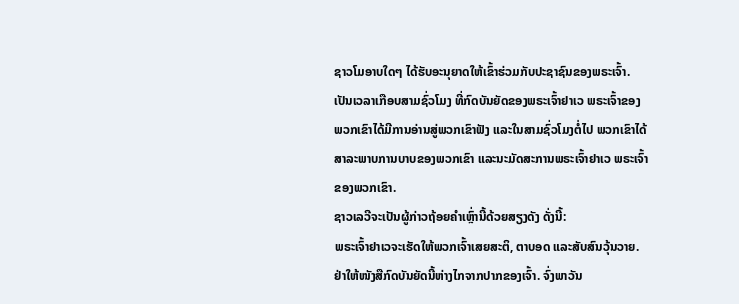ຊາວໂມອາບໃດໆ ໄດ້ຮັບອະນຸຍາດໃຫ້ເຂົ້າຮ່ວມກັບປະຊາຊົນຂອງພຣະເຈົ້າ.
ເປັນເວລາເກືອບສາມຊົ່ວໂມງ ທີ່ກົດບັນຍັດຂອງພຣະເຈົ້າຢາເວ ພຣະເຈົ້າຂອງພວກເຂົາໄດ້ມີການອ່ານສູ່ພວກເຂົາຟັງ ແລະໃນສາມຊົ່ວໂມງຕໍ່ໄປ ພວກເຂົາໄດ້ສາລະພາບການບາບຂອງພວກເຂົາ ແລະນະມັດສະການພຣະເຈົ້າຢາເວ ພຣະເຈົ້າຂອງພວກເຂົາ.
ຊາວເລວີຈະເປັນຜູ້ກ່າວຖ້ອຍຄຳເຫຼົ່ານີ້ດ້ວຍສຽງດັງ ດັ່ງນີ້:
ພຣະເຈົ້າຢາເວຈະເຮັດໃຫ້ພວກເຈົ້າເສຍສະຕິ, ຕາບອດ ແລະສັບສົນວຸ້ນວາຍ.
ຢ່າໃຫ້ໜັງສືກົດບັນຍັດນີ້ຫ່າງໄກຈາກປາກຂອງເຈົ້າ. ຈົ່ງພາວັນ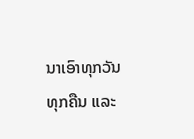ນາເອົາທຸກວັນທຸກຄືນ ແລະ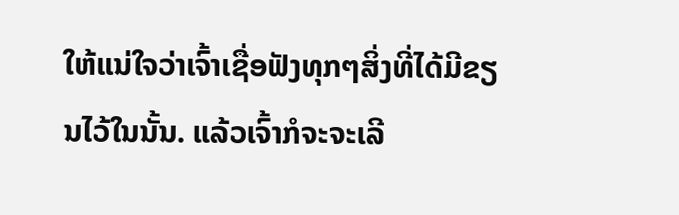ໃຫ້ແນ່ໃຈວ່າເຈົ້າເຊື່ອຟັງທຸກໆສິ່ງທີ່ໄດ້ມີຂຽນໄວ້ໃນນັ້ນ. ແລ້ວເຈົ້າກໍຈະຈະເລີ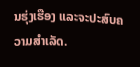ນຮຸ່ງເຮືອງ ແລະຈະປະສົບຄວາມສຳເລັດ.